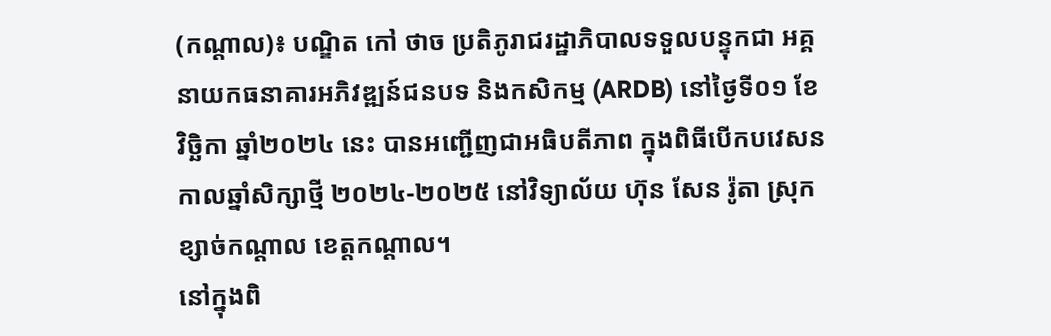(កណ្តាល)៖ បណ្ឌិត កៅ ថាច ប្រតិភូរាជរដ្ឋាភិបាលទទួលបន្ទុកជា អគ្គនាយកធនាគារអភិវឌ្ឍន៍ជនបទ និងកសិកម្ម (ARDB) នៅថ្ងៃទី០១ ខែវិច្ឆិកា ឆ្នាំ២០២៤ នេះ បានអញ្ជើញជាអធិបតីភាព ក្នុងពិធីបើកបវេសនកាលឆ្នាំសិក្សាថ្មី ២០២៤-២០២៥ នៅវិទ្យាល័យ ហ៊ុន សែន រ៉ូតា ស្រុកខ្សាច់កណ្តាល ខេត្តកណ្តាល។
នៅក្នុងពិ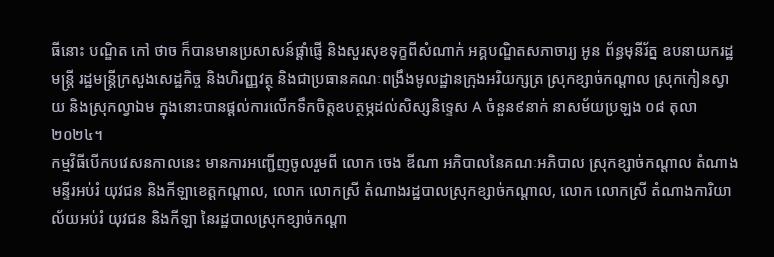ធីនោះ បណ្ឌិត កៅ ថាច ក៏បានមានប្រសាសន៍ផ្តាំផ្ញើ និងសួរសុខទុក្ខពីសំណាក់ អគ្គបណ្ឌិតសភាចារ្យ អូន ព័ន្ធមុនីរ័ត្ន ឧបនាយករដ្ឋមន្ត្រី រដ្ឋមន្ត្រីក្រសួងសេដ្ឋកិច្ច និងហិរញ្ញវត្ថុ និងជាប្រធានគណៈពង្រឹងមូលដ្ឋានក្រុងអរិយក្សត្រ ស្រុកខ្សាច់កណ្តាល ស្រុកកៀនស្វាយ និងស្រុកល្វាឯម ក្នុងនោះបានផ្តល់ការលើកទឹកចិត្តឧបត្ថម្ភដល់សិស្សនិទ្ទេស A ចំនួន៩នាក់ នាសម័យប្រឡង ០៨ តុលា ២០២៤។
កម្មវិធីបើកបវេសនកាលនេះ មានការអញ្ជើញចូលរួមពី លោក ចេង ឌីណា អភិបាលនៃគណៈអភិបាល ស្រុកខ្សាច់កណ្តាល តំណាងមន្ទីរអប់រំ យុវជន និងកីឡាខេត្តកណ្តាល, លោក លោកស្រី តំណាងរដ្ឋបាលស្រុកខ្សាច់កណ្តាល, លោក លោកស្រី តំណាងការិយាល័យអប់រំ យុវជន និងកីឡា នៃរដ្ឋបាលស្រុកខ្សាច់កណ្តា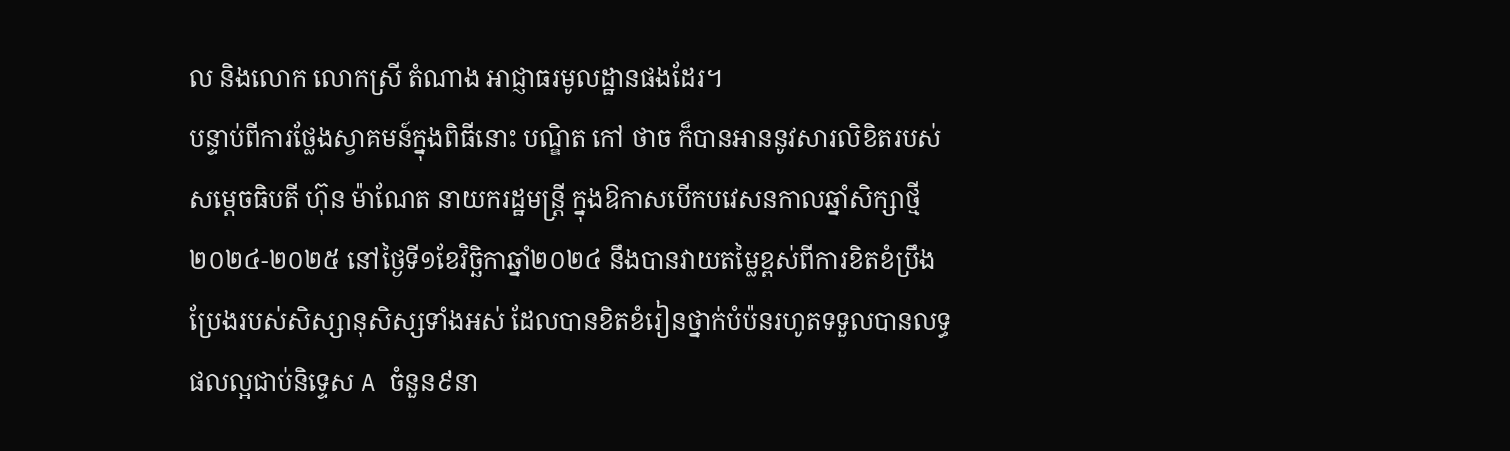ល និងលោក លោកស្រី តំណាង អាជ្ញាធរមូលដ្ឋានផងដែរ។
បន្ទាប់ពីការថ្លែងស្វាគមន៍ក្នុងពិធីនោះ បណ្ឌិត កៅ ថាច ក៏បានអាននូវសារលិខិតរបស់សម្តេចធិបតី ហ៊ុន ម៉ាណែត នាយករដ្ឋមន្រ្តី ក្នុងឱកាសបើកបវេសនកាលឆ្នាំសិក្សាថ្មី ២០២៤-២០២៥ នៅថ្ងៃទី១ខែវិច្ឆិកាឆ្នាំ២០២៤ នឹងបានវាយតម្លៃខ្ពស់ពីការខិតខំប្រឹងប្រែងរបស់សិស្សានុសិស្សទាំងអស់ ដែលបានខិតខំរៀនថ្នាក់បំប៉នរហូតទទួលបានលទ្ធផលល្អជាប់និទ្ទេស A ចំនួន៩នា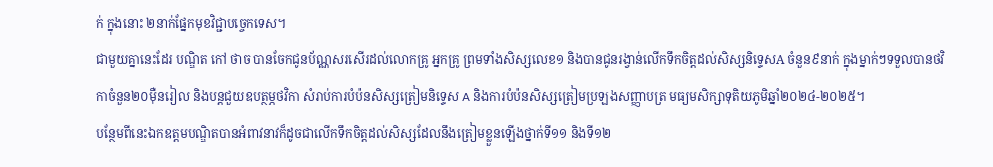ក់ ក្នុងនោះ ២នាក់ផ្នែកមុខវិជ្ជាបច្ចេកទេស។
ជាមួយគ្នានេះដែរ បណ្ឌិត កៅ ថាច បានចែកជូនប័ណ្ណសរសើរដល់លោកគ្រូ អ្នកគ្រូ ព្រមទាំងសិស្សលេខ១ និងបានជូនរង្វាន់លើកទឹកចិត្តដល់សិស្សនិទ្ទេសA ចំនួន៩នាក់ ក្នុងម្នាក់ៗទទួលបានថវិកាចំនួន២០ម៉ឺនរៀល និងបន្តជួយឧបត្ថម្ភថវិកា សំរាប់ការបំប៉នសិស្សត្រៀមនិទ្ទេស A និងការបំប៉នសិស្សត្រៀមប្រឡងសញ្ញាបត្រ មធ្យមសិក្សាទុតិយភូមិឆ្នាំ២០២៤-២០២៥។
បន្ថែមពីនេះឯកឧត្តមបណ្ឌិតបានអំពាវនាវក៏ដូចជាលើកទឹកចិត្តដល់សិស្សដែលនឹងត្រៀមខ្លួនឡើងថ្នាក់ទី១១ និងទី១២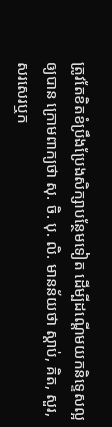ត្រូវតែខិតខំប្រឹងប្រែងសិក្សាបន្ថែមទៀត ដើម្បីដណ្តើមយកនិទ្ទេសល្អឲ្យបាន ក្រោមពាក្យថា សុ. ចិ. បុ. លិ. មានន័យថា ស្ដាប់, គិត, សួរ, សរសេរឬក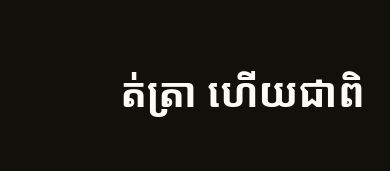ត់ត្រា ហើយជាពិ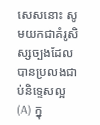សេសនោះ សូមយកជាគំរូសិស្សច្បងដែលបានប្រលងជាប់និទ្ទេសល្អ (A) ក្នុ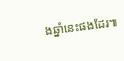ងឆ្នាំនេះផងដែរ៕